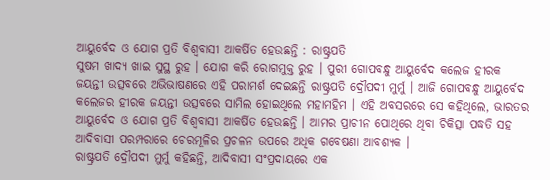ଆୟୁର୍ବେଦ ଓ ଯୋଗ ପ୍ରତି ବିଶ୍ବବାସୀ ଆକର୍ଷିତ ହେଉଛନ୍ତି : ରାଷ୍ଟ୍ରପତି
ସୁଷମ ଖାଦ୍ୟ ଖାଇ ସୁସ୍ଥ ରୁହ । ଯୋଗ କରି ରୋଗମୁକ୍ତ ରୁହ । ପୁରୀ ଗୋପବନ୍ଧୁ ଆୟୁର୍ବେଦ କଲେଜ ହୀରକ ଜୟନ୍ତୀ ଉତ୍ସବରେ ଅଭିଭାଷଣରେ ଏହି ପରାମର୍ଶ ଦେଇଛନ୍ତି ରାଷ୍ଟ୍ରପତି ଦ୍ରୌପଦୀ ମୁର୍ମୁ । ଆଜି ଗୋପବନ୍ଧୁ ଆୟୁର୍ବେଦ କଲେଜର ହୀରକ ଜୟନ୍ତୀ ଉତ୍ସବରେ ସାମିଲ ହୋଇଥିଲେ ମହାମହିମ । ଏହି ଅବସରରେ ସେ କହିଥିଲେ, ଭାରତର ଆୟୁର୍ବେଦ ଓ ଯୋଗ ପ୍ରତି ବିଶ୍ବବାସୀ ଆକର୍ଷିତ ହେଉଛନ୍ତି । ଆମର ପ୍ରାଚୀନ ପୋଥିରେ ଥିବା ଚିକିତ୍ସା ପଦ୍ଧତି ସହ ଆଦିବାସୀ ପରମ୍ପରାରେ ଚେରମୂଳିର ପ୍ରଚଳନ ଉପରେ ଅଧିକ ଗବେଷଣା ଆବଶ୍ୟକ ।
ରାଷ୍ଟ୍ରପତି ଦ୍ରୌପଦୀ ମୁର୍ମୁ କହିଛନ୍ତି, ଆଦିବାସୀ ସଂପ୍ରଦାୟରେ ଏକ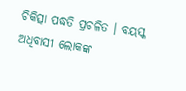ଚିକିତ୍ସା ପଦ୍ଧତି ପ୍ରଚଳିତ । ବୟସ୍କ ଅଧିବାସୀ ଲୋକଙ୍କ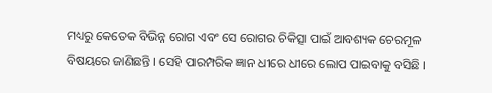ମଧ୍ୟରୁ କେତେକ ବିଭିନ୍ନ ରୋଗ ଏବଂ ସେ ରୋଗର ଚିକିତ୍ସା ପାଇଁ ଆବଶ୍ୟକ ଚେରମୂଳ ବିଷୟରେ ଜାଣିଛନ୍ତି । ସେହି ପାରମ୍ପରିକ ଜ୍ଞାନ ଧୀରେ ଧୀରେ ଲୋପ ପାଇବାକୁ ବସିଛି ।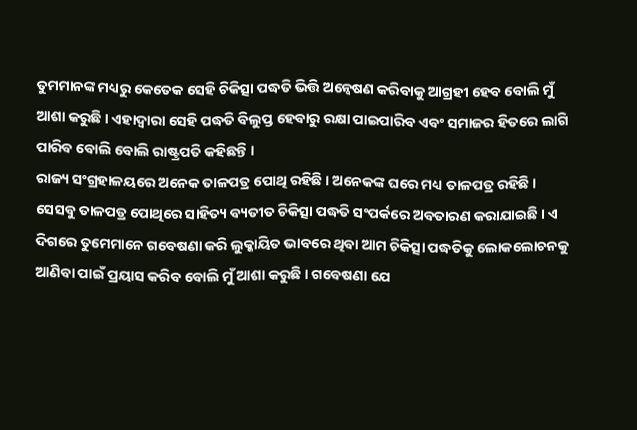ତୁମମାନଙ୍କ ମଧ୍ୟରୁ କେତେକ ସେହି ଚିକିତ୍ସା ପଦ୍ଧତି ଭିତ୍ତି ଅନ୍ବେଷଣ କରିବାକୁ ଆଗ୍ରହୀ ହେବ ବୋଲି ମୁଁ ଆଶା କରୁଛି । ଏହାଦ୍ବାରା ସେହି ପଦ୍ଧତି ବିଲୁପ୍ତ ହେବାରୁ ରକ୍ଷା ପାଇପାରିବ ଏବଂ ସମାଜର ହିତରେ ଲାଗି ପାରିବ ବୋଲି ବୋଲି ରାଷ୍ଟ୍ରପତି କହିଛନ୍ତି ।
ରାଜ୍ୟ ସଂଗ୍ରହାଳୟରେ ଅନେକ ତାଳପତ୍ର ପୋଥି ରହିଛି । ଅନେକଙ୍କ ଘରେ ମଧ୍ୟ ତାଳପତ୍ର ରହିଛି । ସେସବୁ ତାଳପତ୍ର ପୋଥିରେ ସାହିତ୍ୟ ବ୍ୟତୀତ ଚିକିତ୍ସା ପଦ୍ଧତି ସଂପର୍କରେ ଅବତାରଣ କରାଯାଇଛି । ଏ ଦିଗରେ ତୁମେମାନେ ଗବେଷଣା କରି ଲୁକ୍କାୟିତ ଭାବରେ ଥିବା ଆମ ଚିକିତ୍ସା ପଦ୍ଧତିକୁ ଲୋକଲୋଚନକୁ ଆଣିବା ପାଇଁ ପ୍ରୟାସ କରିବ ବୋଲି ମୁଁ ଆଶା କରୁଛି । ଗବେଷଣା ଯେ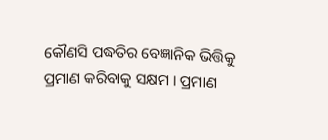କୌଣସି ପଦ୍ଧତିର ବେଜ୍ଞାନିକ ଭିତ୍ତିକୁ ପ୍ରମାଣ କରିବାକୁ ସକ୍ଷମ । ପ୍ରମାଣ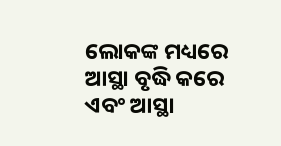ଲୋକଙ୍କ ମଧ୍ୟରେ ଆସ୍ଥା ବୃଦ୍ଧି କରେ ଏବଂ ଆସ୍ଥା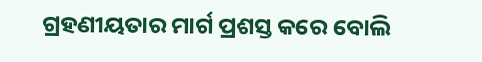ଗ୍ରହଣୀୟତାର ମାର୍ଗ ପ୍ରଶସ୍ତ କରେ ବୋଲି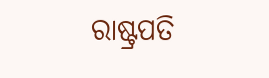ରାଷ୍ଟ୍ରପତି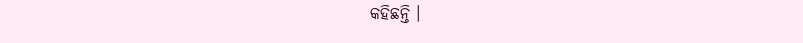କହିଛନ୍ତି ।